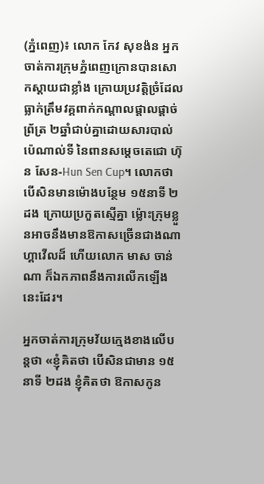(ភ្នំពេញ)៖ លោក កែវ សុខង៉ន អ្នកចាត់ការក្រុមភ្នំពេញក្រោនបានសោកស្ដាយជាខ្លាំង ក្រោយប្រវត្តិច្រំដែលធ្លាក់ត្រឹមវគ្គពាក់កណ្ដាលផ្ដាលផ្ដាច់ព្រ័ត្រ ២ឆ្នាំជាប់គ្នាដោយសារបាល់ប៉េណាល់ទី នៃពានសម្ដេចតេជោ ហ៊ុន សែន-Hun Sen Cup។ លោកថា បើសិនមានម៉ោងបន្ថែម ១៥នាទី ២ដង ក្រោយប្រកួតស្មើគ្នា ម៉្លោះក្រុមខ្លួនអាចនឹងមានឱកាសច្រើនជាងណាហ្គាវើលដ៏ ហើយលោក មាស ចាន់ណា ក៏ឯកភាពនឹងការលើកឡើងនេះដែរ។

អ្នកចាត់ការក្រុមវ័យក្មេងខាងលើបន្ដថា «ខ្ញុំគិតថា បើសិនជាមាន ១៥នាទី ២ដង ខ្ញុំគិតថា ឱកាសកូន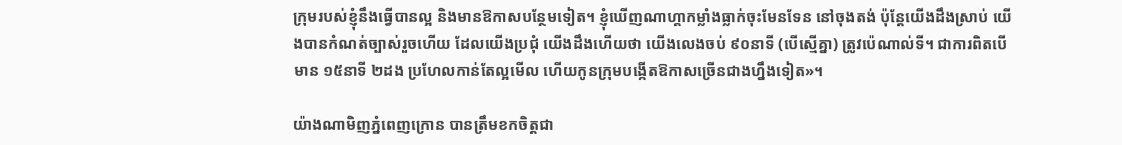ក្រុមរបស់ខ្ញុំនឹងធ្វើបានល្អ និងមានឱកាសបន្ថែមទៀត។ ខ្ញុំឃើញណាហ្គាកម្លាំងធ្លាក់ចុះមែនទែន នៅចុងតង់ ប៉ុន្ដែយើងដឹងស្រាប់ យើងបានកំណត់ច្បាស់រួចហើយ ដែលយើងប្រជុំ យើងដឹងហើយថា យើងលេងចប់ ៩០នាទី (បើស្មើគ្នា) ត្រូវប៉េណាល់ទី។ ជាការពិតបើមាន ១៥នាទី ២ដង ប្រហែលកាន់តែល្អមើល ហើយកូនក្រុមបង្កើតឱកាសច្រើនជាងហ្នឹងទៀត»។

យ៉ាងណាមិញភ្នំពេញក្រោន បានត្រឹមខកចិត្តជា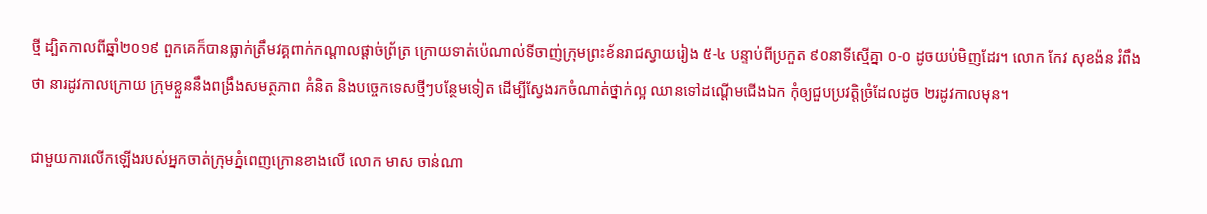ថ្មី ដ្បិតកាលពីឆ្នាំ២០១៩ ពួកគេក៏បានធ្លាក់ត្រឹមវគ្គពាក់កណ្ដាលផ្ដាច់ព្រ័ត្រ ក្រោយទាត់ប៉េណាល់ទីចាញ់ក្រុមព្រះខ័នរាជស្វាយរៀង ៥-៤ បន្ទាប់ពីប្រកួត ៩០នាទីស្មើគ្នា ០-០ ដូចយប់មិញដែរ។ លោក កែវ សុខង៉ន រំពឹងថា នារដូវកាលក្រោយ ក្រុមខ្លួននឹងពង្រឹងសមត្ថភាព គំនិត និងបច្ចេកទេសថ្មីៗបន្ថែមទៀត ដើម្បីស្វែងរកចំណាត់ថ្នាក់ល្អ ឈានទៅដណ្ដើមជើងឯក កុំឲ្យជួបប្រវត្តិច្រំដែលដូច ២រដូវកាលមុន។

ជាមួយការលើកឡើងរបស់អ្នកចាត់ក្រុមភ្នំពេញក្រោនខាងលើ លោក មាស ចាន់ណា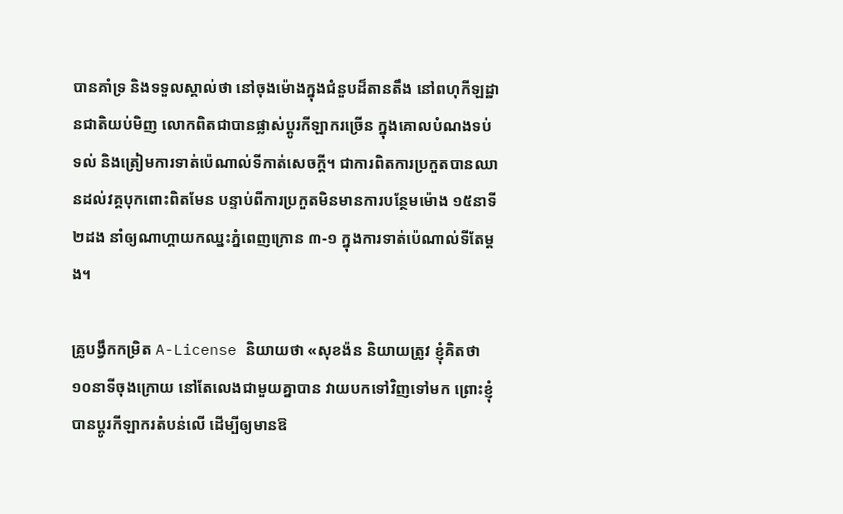បានគាំទ្រ និងទទួលស្គាល់ថា នៅចុងម៉ោងក្នុងជំនួបដ៏តានតឹង នៅពហុកីឡដ្ឋានជាតិយប់មិញ លោកពិតជាបានផ្លាស់ប្ដូរកីឡាករច្រើន ក្នុងគោលបំណងទប់ទល់ និងត្រៀមការទាត់ប៉េណាល់ទីកាត់សេចក្ដី។ ជាការពិតការប្រកួតបានឈានដល់វគ្គបុកពោះពិតមែន បន្ទាប់ពីការប្រកួតមិនមានការបន្ថែមម៉ោង ១៥នាទី ២ដង នាំឲ្យណាហ្គាយកឈ្នះភ្នំពេញក្រោន ៣-១ ក្នុងការទាត់ប៉េណាល់ទីតែម្ដង។

គ្រូបង្វឹកកម្រិត A-License និយាយថា «សុខង៉ន និយាយត្រូវ ខ្ញុំគិតថា ១០នាទីចុងក្រោយ នៅតែលេងជាមួយគ្នាបាន វាយបកទៅវិញទៅមក ព្រោះខ្ញុំបានប្ដូរកីឡាករតំបន់លើ ដើម្បីឲ្យមានឱ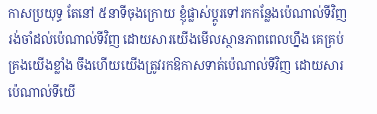កាសប្រយុទ្ធ តែនៅ ៥នាទីចុងក្រោយ ខ្ញុំផ្លាស់ប្ដូរទៅរកកន្លែងប៉េណាល់ទីវិញ រង់ចាំដល់ប៉េណាល់ទីវិញ ដោយសារយើងមើលស្ថានភាពពេលហ្នឹង គេគ្រប់គ្រងយើងខ្លាំង ចឹងហើយយើងត្រូវរកឱកាសទាត់ប៉េណាល់ទីវិញ ដោយសារប៉េណាល់ទីយើ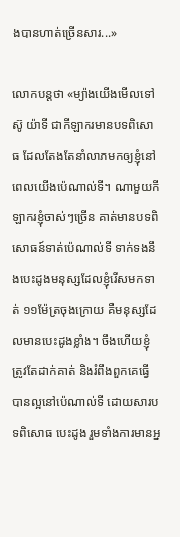ងបានហាត់ច្រើនសារ...»

លោកបន្ដថា «ម្យ៉ាងយើងមើលទៅ ស៊ូ យ៉ាទី ជាកីឡាករមានបទពិសោធ ដែលតែងតែនាំលាភមកឲ្យខ្ញុំនៅពេលយើងប៉េណាល់ទី។ ណាមួយកីឡាករខ្ញុំចាស់ៗច្រើន គាត់មានបទពិសោធន៍ទាត់ប៉េណាល់ទី ទាក់ទងនឹងបេះដូងមនុស្សដែលខ្ញុំរើសមកទាត់ ១១ម៉ែត្រចុងក្រោយ គឺមនុស្សដែលមានបេះដូងខ្លាំង។ ចឹងហើយខ្ញុំត្រូវតែដាក់គាត់ និងរំពឹងពួកគេធ្វើបានល្អនៅប៉េណាល់ទី ដោយសារបទពិសោធ បេះដូង រួមទាំងការមានអ្ន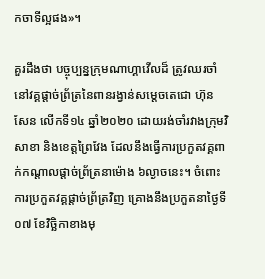កចាទីល្អផង»។

គួរដឹងថា បច្ចុប្បន្នក្រុមណាហ្គាវើលដ៏ ត្រូវឈរចាំនៅវគ្គផ្ដាច់ព្រ័ត្រនៃពានរង្វាន់សម្ដេចតេជោ ហ៊ុន សែន លើកទី១៤ ឆ្នាំ២០២០ ដោយរង់ចាំរវាងក្រុមវិសាខា និងខេត្តព្រៃវែង ដែលនឹងធ្វើការប្រកួតវគ្គពាក់កណ្ដាលផ្ដាច់ព្រ័ត្រនាម៉ោង ៦ល្ងាចនេះ។ ចំពោះការប្រកួតវគ្គផ្ដាច់ព្រ័ត្រវិញ គ្រោងនឹងប្រកួតនាថ្ងៃទី០៧ ខែវិច្ឆិកាខាងមុ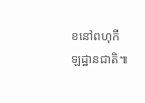ខនៅពហុកីឡដ្ឋានជាតិ៕